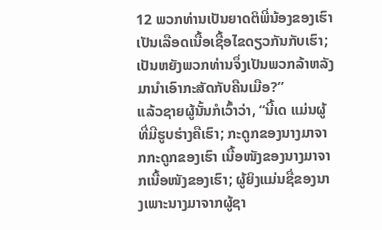12 ພວກທ່ານເປັນຍາດຕິພີ່ນ້ອງຂອງເຮົາ ເປັນເລືອດເນື້ອເຊື້ອໄຂດຽວກັນກັບເຮົາ; ເປັນຫຍັງພວກທ່ານຈຶ່ງເປັນພວກລ້າຫລັງ ມານຳເອົາກະສັດກັບຄືນເມືອ?”
ແລ້ວຊາຍຜູ້ນັ້ນກໍເວົ້າວ່າ, “ນີ້ເດ ແມ່ນຜູ້ທີ່ມີຮູບຮ່າງຄືເຮົາ; ກະດູກຂອງນາງມາຈາກກະດູກຂອງເຮົາ ເນື້ອໜັງຂອງນາງມາຈາກເນື້ອໜັງຂອງເຮົາ; ຜູ້ຍິງແມ່ນຊື່ຂອງນາງເພາະນາງມາຈາກຜູ້ຊາ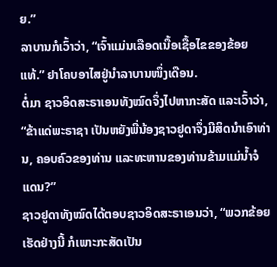ຍ.”
ລາບານກໍເວົ້າວ່າ, “ເຈົ້າແມ່ນເລືອດເນື້ອເຊື້ອໄຂຂອງຂ້ອຍແທ້.” ຢາໂຄບອາໄສຢູ່ນຳລາບານໜຶ່ງເດືອນ.
ຕໍ່ມາ ຊາວອິດສະຣາເອນທັງໝົດຈຶ່ງໄປຫາກະສັດ ແລະເວົ້າວ່າ, “ຂ້າແດ່ພະຣາຊາ ເປັນຫຍັງພີ່ນ້ອງຊາວຢູດາຈຶ່ງມີສິດນຳເອົາທ່ານ, ຄອບຄົວຂອງທ່ານ ແລະທະຫານຂອງທ່ານຂ້າມແມ່ນໍ້າຈໍແດນ?”
ຊາວຢູດາທັງໝົດໄດ້ຕອບຊາວອິດສະຣາເອນວ່າ, “ພວກຂ້ອຍເຮັດຢ່າງນີ້ ກໍເພາະກະສັດເປັນ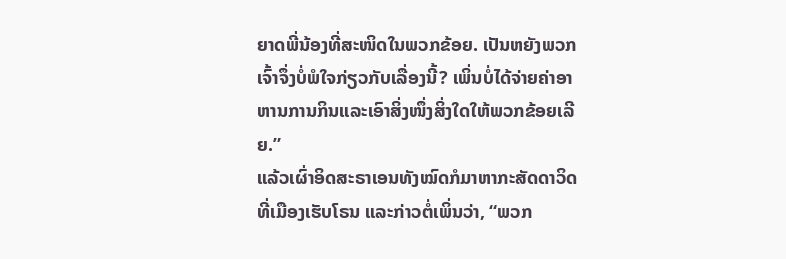ຍາດພີ່ນ້ອງທີ່ສະໜິດໃນພວກຂ້ອຍ. ເປັນຫຍັງພວກເຈົ້າຈຶ່ງບໍ່ພໍໃຈກ່ຽວກັບເລື່ອງນີ້? ເພິ່ນບໍ່ໄດ້ຈ່າຍຄ່າອາຫານການກິນແລະເອົາສິ່ງໜຶ່ງສິ່ງໃດໃຫ້ພວກຂ້ອຍເລີຍ.”
ແລ້ວເຜົ່າອິດສະຣາເອນທັງໝົດກໍມາຫາກະສັດດາວິດທີ່ເມືອງເຮັບໂຣນ ແລະກ່າວຕໍ່ເພິ່ນວ່າ, “ພວກ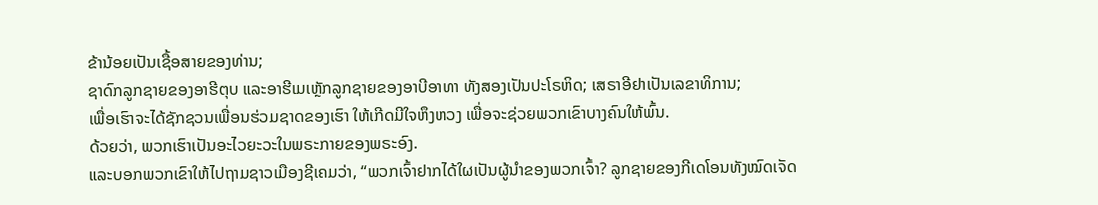ຂ້ານ້ອຍເປັນເຊື້ອສາຍຂອງທ່ານ;
ຊາດົກລູກຊາຍຂອງອາຮີຕຸບ ແລະອາຮີເມເຫຼັກລູກຊາຍຂອງອາບີອາທາ ທັງສອງເປັນປະໂຣຫິດ; ເສຣາອີຢາເປັນເລຂາທິການ;
ເພື່ອເຮົາຈະໄດ້ຊັກຊວນເພື່ອນຮ່ວມຊາດຂອງເຮົາ ໃຫ້ເກີດມີໃຈຫຶງຫວງ ເພື່ອຈະຊ່ວຍພວກເຂົາບາງຄົນໃຫ້ພົ້ນ.
ດ້ວຍວ່າ, ພວກເຮົາເປັນອະໄວຍະວະໃນພຣະກາຍຂອງພຣະອົງ.
ແລະບອກພວກເຂົາໃຫ້ໄປຖາມຊາວເມືອງຊີເຄມວ່າ, “ພວກເຈົ້າຢາກໄດ້ໃຜເປັນຜູ້ນຳຂອງພວກເຈົ້າ? ລູກຊາຍຂອງກີເດໂອນທັງໝົດເຈັດ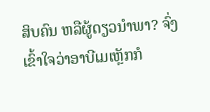ສິບຄົນ ຫລືຜູ້ດຽວນຳພາ? ຈົ່ງເຂົ້າໃຈວ່າອາບີເມເຫຼັກກໍ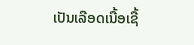ເປັນເລືອດເນື້ອເຊື້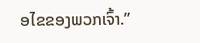ອໄຂຂອງພວກເຈົ້າ.”